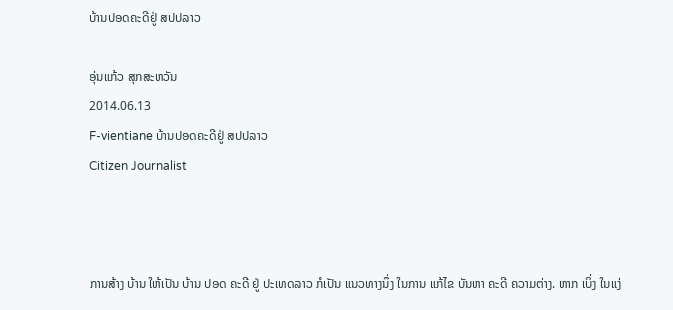ບ້ານປອດຄະດີຢູ່ ສປປລາວ

ອຸ່ນແກ້ວ ສຸກສະຫວັນ
2014.06.13
F-vientiane ບ້ານປອດຄະດີຢູ່ ສປປລາວ
Citizen Journalist



ການສ້າງ ບ້ານ ໃຫ້ເປັນ ບ້ານ ປອດ ຄະດີ ຢູ່ ປະເທດລາວ ກໍເປັນ ແນວທາງນຶ່ງ ໃນການ ແກ້ໄຂ ບັນຫາ ຄະດີ ຄວາມຕ່າງ. ຫາກ ເບິ່ງ ໃນແງ່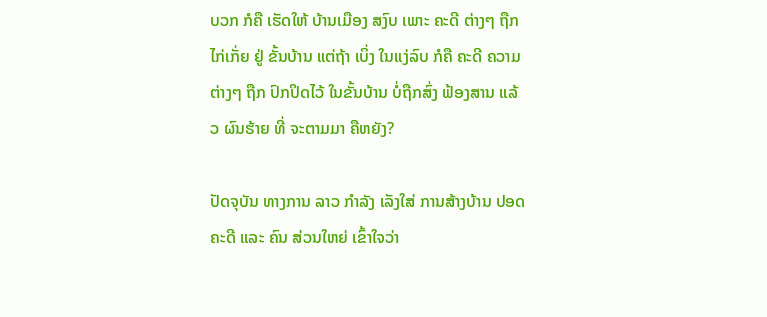ບວກ ກໍຄື ເຮັດໃຫ້ ບ້ານເມືອງ ສງົບ ເພາະ ຄະດີ ຕ່າງໆ ຖືກ ໄກ່ເກັ່ຍ ຢູ່ ຂັ້ນບ້ານ ແຕ່ຖ້າ ເບິ່ງ ໃນແງ່ລົບ ກໍຄື ຄະດີ ຄວາມ ຕ່າງໆ ຖືກ ປົກປິດໄວ້ ໃນຂັ້ນບ້ານ ບໍ່ຖືກສົ່ງ ຟ້ອງສານ ແລ້ວ ຜົນຮ້າຍ ທີ່ ຈະຕາມມາ ຄືຫຍັງ?

ປັດຈຸບັນ ທາງການ ລາວ ກຳລັງ ເລັງໃສ່ ການສ້າງບ້ານ ປອດຄະດີ ແລະ ຄົນ ສ່ວນໃຫຍ່ ເຂົ້າໃຈວ່າ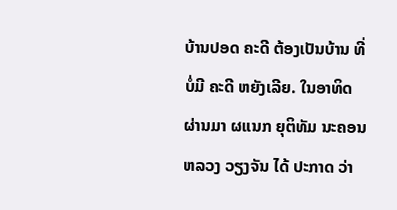ບ້ານປອດ ຄະດີ ຕ້ອງເປັນບ້ານ ທີ່ ບໍ່ມີ ຄະດີ ຫຍັງເລີຍ. ໃນອາທິດ ຜ່ານມາ ຜແນກ ຍຸຕິທັມ ນະຄອນ ຫລວງ ວຽງຈັນ ໄດ້ ປະກາດ ວ່າ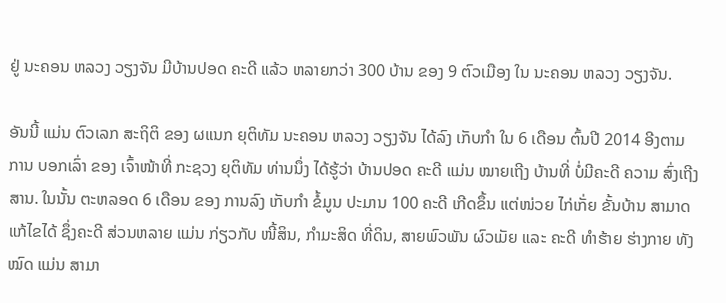ຢູ່ ນະຄອນ ຫລວງ ວຽງຈັນ ມີບ້ານປອດ ຄະດີ ແລ້ວ ຫລາຍກວ່າ 300 ບ້ານ ຂອງ 9 ຕົວເມືອງ ໃນ ນະຄອນ ຫລວງ ວຽງຈັນ.

ອັນນີ້ ແມ່ນ ຕົວເລກ ສະຖິຕິ ຂອງ ຜແນກ ຍຸຕິທັມ ນະຄອນ ຫລວງ ວຽງຈັນ ໄດ້ລົງ ເກັບກຳ ໃນ 6 ເດືອນ ຕົ້ນປີ 2014 ອີງຕາມ ການ ບອກເລົ່າ ຂອງ ເຈົ້າໜ້າທີ່ ກະຊວງ ຍຸຕິທັມ ທ່ານນຶ່ງ ໄດ້ຮູ້ວ່າ ບ້ານປອດ ຄະດີ ແມ່ນ ໝາຍເຖີງ ບ້ານທີ່ ບໍ່ມີຄະດີ ຄວາມ ສົ່ງເຖີງສານ. ໃນນັ້ນ ຕະຫລອດ 6 ເດືອນ ຂອງ ການລົງ ເກັບກຳ ຂໍ້ມູນ ປະມານ 100 ຄະດີ ເກີດຂຶ້ນ ແຕ່ໜ່ວຍ ໄກ່ເກັ່ຍ ຂັ້ນບ້ານ ສາມາດ ແກ້ໄຂໄດ້ ຊຶ່ງຄະດີ ສ່ວນຫລາຍ ແມ່ນ ກ່ຽວກັບ ໜີ້ສິນ, ກຳມະສິດ ທີ່ດິນ, ສາຍພົວພັນ ຜົວເມັຍ ແລະ ຄະດີ ທຳຮ້າຍ ຮ່າງກາຍ ທັງໝົດ ແມ່ນ ສາມາ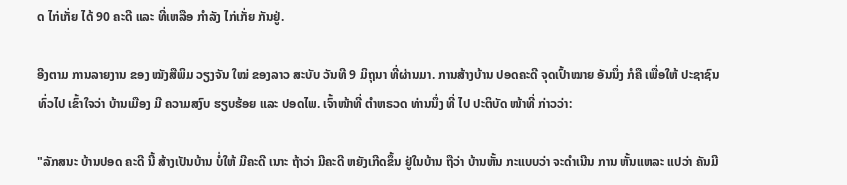ດ ໄກ່ເກັ່ຍ ໄດ້ 90 ຄະດີ ແລະ ທີ່ເຫລືອ ກຳລັງ ໄກ່ເກັ່ຍ ກັນຢູ່.

ອີງຕາມ ການລາຍງານ ຂອງ ໝັງສືພິມ ວຽງຈັນ ໃໝ່ ຂອງລາວ ສະບັບ ວັນທີ 9 ມິຖຸນາ ທີ່ຜ່ານມາ. ການສ້າງບ້ານ ປອດຄະດີ ຈຸດເປົ້າໝາຍ ອັນນຶ່ງ ກໍຄື ເພື່ອໃຫ້ ປະຊາຊົນ ທົ່ວໄປ ເຂົ້າໃຈວ່າ ບ້ານເມືອງ ມີ ຄວາມສງົບ ຮຽບຮ້ອຍ ແລະ ປອດໄພ. ເຈົ້າໜ້າທີ່ ຕຳຫຣວດ ທ່ານນຶ່ງ ທີ່ ໄປ ປະຕິບັດ ໜ້າທີ່ ກ່າວວ່າ:

"ລັກສນະ ບ້ານປອດ ຄະດີ ນີ້ ສ້າງເປັນບ້ານ ບໍ່ໃຫ້ ມີຄະດີ ເນາະ ຖ້າວ່າ ມີຄະດີ ຫຍັງເກີດຂຶ້ນ ຢູ່ໃນບ້ານ ຖືວ່າ ບ້ານຫັ້ນ ກະແບບວ່າ ຈະດຳເນີນ ການ ຫັ້ນແຫລະ ແປວ່າ ຄັນມີ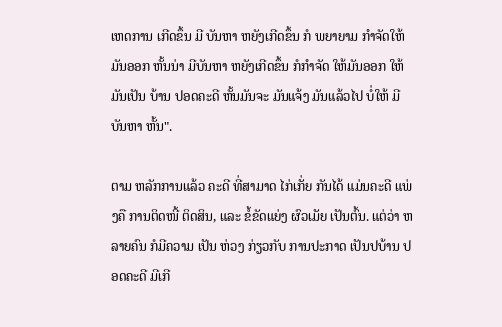ເຫດການ ເກີດຂຶ້ນ ມີ ບັນຫາ ຫຍັງເກີດຂຶ້ນ ກໍ ພຍາຍາມ ກຳຈັດໃຫ້ ມັນອອກ ຫັ້ນນ່າ ມີບັນຫາ ຫຍັງເກີດຂຶ້ນ ກໍກຳຈັດ ໃຫ້ມັນອອກ ໃຫ້ມັນເປັນ ບ້ານ ປອດຄະດີ ຫັ້ນມັນຈະ ມັນແຈ້ງ ມັນແລ້ວໄປ ບໍ່ໃຫ້ ມີບັນຫາ ຫັ້ນ".

ຕາມ ຫລັກການແລ້ວ ຄະດີ ທີ່ສາມາດ ໄກ່ເກັ່ຍ ກັນໄດ້ ແມ່ນຄະດີ ແພ່ງຄື ການຕິດໜີ້ ຕິດສິນ, ແລະ ຂໍ້ຂັດແຍ່ງ ຜົວເມັຍ ເປັນຕົ້ນ. ແຕ່ວ່າ ຫລາຍຄົນ ກໍມີຄວາມ ເປັນ ຫ່ວງ ກ່ຽວກັບ ການປະກາດ ເປັນປບ້ານ ປອດຄະດີ ມີເກີ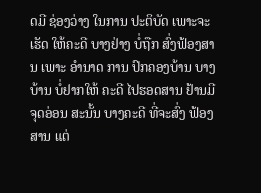ດມີ ຊ່ອງວ່າງ ໃນການ ປະຕິບັດ ເພາະຈະເຮັດ ໃຫ້ຄະດີ ບາງຢ່າງ ບໍ່ຖືກ ສົ່ງຟ້ອງສານ ເພາະ ອຳນາດ ການ ປົກຄອງບ້ານ ບາງບ້ານ ບໍ່ຢາກໃຫ້ ຄະດີ ໄປຮອດສານ ຢ້ານມີ ຈຸດອ່ອນ ສະນັ້ນ ບາງຄະດີ ທີ່ຈະສົ່ງ ຟ້ອງສານ ແຕ່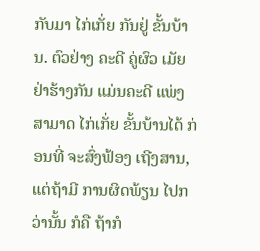ກັບມາ ໄກ່ເກັ່ຍ ກັນຢູ່ ຂັ້ນບ້ານ. ຕົວຢ່າງ ຄະດີ ຄູ່ຜົວ ເມັຍ ຢ່າຮ້າງກັນ ແມ່ນຄະດີ ແພ່ງ ສາມາດ ໄກ່ເກັ່ຍ ຂັ້ນບ້ານໄດ້ ກ່ອນທີ່ ຈະສົ່ງຟ້ອງ ເຖີງສານ, ແຕ່ຖ້າມີ ການຜິດພ້ຽນ ໄປກວ່ານັ້ນ ກໍຄື ຖ້າກໍ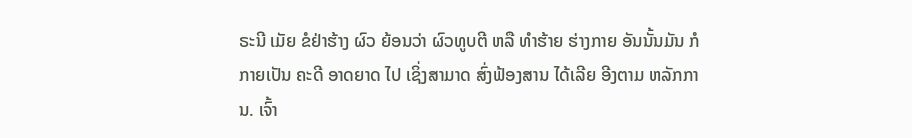ຣະນີ ເມັຍ ຂໍຢ່າຮ້າງ ຜົວ ຍ້ອນວ່າ ຜົວທູບຕີ ຫລື ທໍາຮ້າຍ ຮ່າງກາຍ ອັນນັ້ນມັນ ກໍກາຍເປັນ ຄະດີ ອາດຍາດ ໄປ ເຊິ່ງສາມາດ ສົ່ງຟ້ອງສານ ໄດ້ເລີຍ ອີງຕາມ ຫລັກການ. ເຈົ້າ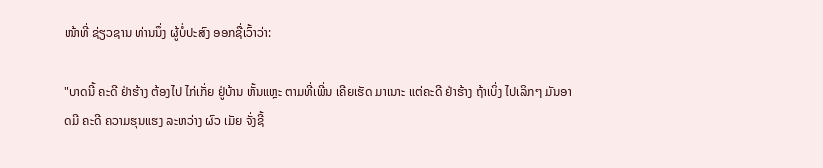ໜ້າທີ່ ຊ່ຽວຊານ ທ່ານນຶ່ງ ຜູ້ບໍ່ປະສົງ ອອກຊື່ເວົ້າວ່າ:

"ບາດນີ້ ຄະດີ ຢ່າຮ້າງ ຕ້ອງໄປ ໄກ່ເກັ່ຍ ຢູ່ບ້ານ ຫັ້ນແຫຼະ ຕາມທີ່ເພີ່ນ ເຄີຍເຮັດ ມາເນາະ ແຕ່ຄະດີ ຢ່າຮ້າງ ຖ້າເບິ່ງ ໄປເລິກໆ ມັນອາດມີ ຄະດີ ຄວາມຮຸນແຮງ ລະຫວ່າງ ຜົວ ເມັຍ ຈັ່ງຊີ້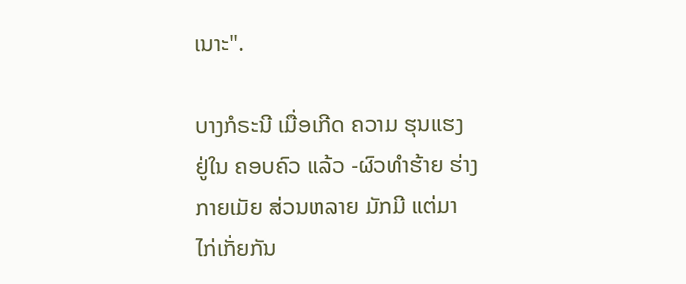ເນາະ".

ບາງກໍຣະນີ ເມື່ອເກີດ ຄວາມ ຮຸນແຮງ ຢູ່ໃນ ຄອບຄົວ ແລ້ວ -ຜົວທຳຮ້າຍ ຮ່າງກາຍເມັຍ ສ່ວນຫລາຍ ມັກມີ ແຕ່ມາ ໄກ່ເກັ່ຍກັນ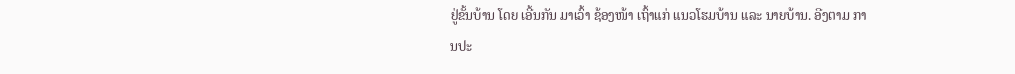ຢູ່ຂັ້ນບ້ານ ໂດຍ ເອີ້ນກັນ ມາເວົ້າ ຊ້ອງໜ້າ ເຖົ້າແກ່ ແນວໂຮມບ້ານ ແລະ ນາຍບ້ານ. ອີງຕາມ ການປະ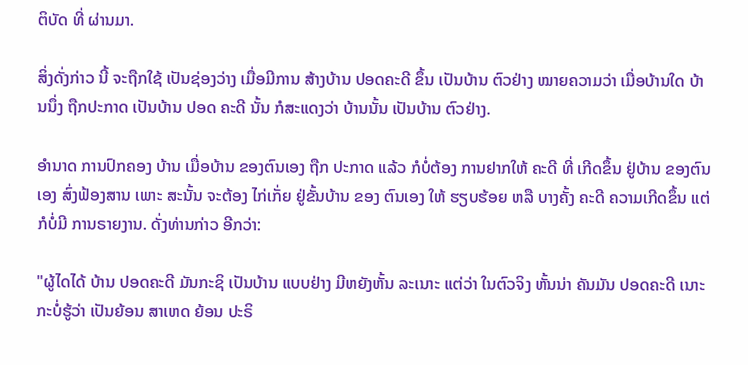ຕິບັດ ທີ່ ຜ່ານມາ.

ສິ່ງດັ່ງກ່າວ ນີ້ ຈະຖືກໃຊ້ ເປັນຊ່ອງວ່າງ ເມື່ອມີການ ສ້າງບ້ານ ປອດຄະດີ ຂຶ້ນ ເປັນບ້ານ ຕົວຢ່າງ ໝາຍຄວາມວ່າ ເມື່ອບ້ານໃດ ບ້ານນຶ່ງ ຖືກປະກາດ ເປັນບ້ານ ປອດ ຄະດີ ນັ້ນ ກໍສະແດງວ່າ ບ້ານນັ້ນ ເປັນບ້ານ ຕົວຢ່າງ.

ອຳນາດ ການປົກຄອງ ບ້ານ ເມື່ອບ້ານ ຂອງຕົນເອງ ຖືກ ປະກາດ ແລ້ວ ກໍບໍ່ຕ້ອງ ການຢາກໃຫ້ ຄະດີ ທີ່ ເກີດຂຶ້ນ ຢູ່ບ້ານ ຂອງຕົນເອງ ສົ່ງຟ້ອງສານ ເພາະ ສະນັ້ນ ຈະຕ້ອງ ໄກ່ເກັ່ຍ ຢູ່ຂັ້ນບ້ານ ຂອງ ຕົນເອງ ໃຫ້ ຮຽບຮ້ອຍ ຫລື ບາງຄັ້ງ ຄະດີ ຄວາມເກີດຂຶ້ນ ແຕ່ ກໍບໍ່ມີ ການຣາຍງານ. ດັ່ງທ່ານກ່າວ ອີກວ່າ:

"ຜູ້ໄດໄດ້ ບ້ານ ປອດຄະດີ ມັນກະຊິ ເປັນບ້ານ ແບບຢ່າງ ມີຫຍັງຫັ້ນ ລະເນາະ ແຕ່ວ່າ ໃນຕົວຈິງ ຫັ້ນນ່າ ຄັນມັນ ປອດຄະດີ ເນາະ ກະບໍ່ຮູ້ວ່າ ເປັນຍ້ອນ ສາເຫດ ຍ້ອນ ປະຣິ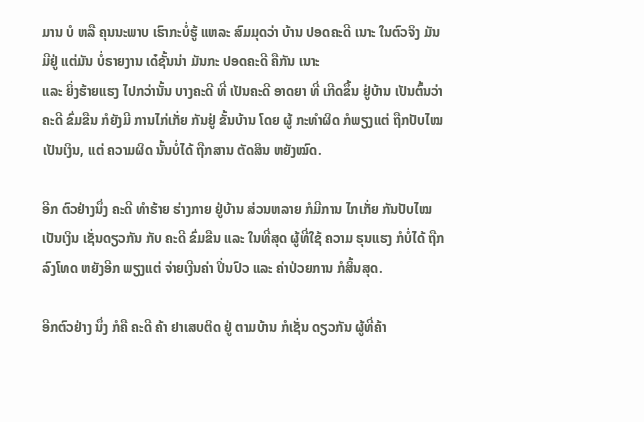ມານ ບໍ ຫລື ຄຸນນະພາບ ເຮົາກະບໍ່ຮູ້ ແຫລະ ສົມມຸດວ່າ ບ້ານ ປອດຄະດີ ເນາະ ໃນຕົວຈິງ ມັນມີຢູ່ ແຕ່ມັນ ບໍ່ຣາຍງານ ເດ໋ຊັ້ນນ່າ ມັນກະ ປອດຄະດີ ຄືກັນ ເນາະ
ແລະ ຍິ່ງຮ້າຍແຮງ ໄປກວ່ານັ້ນ ບາງຄະດີ ທີ່ ເປັນຄະດີ ອາດຍາ ທີ່ ເກີດຂຶ້ນ ຢູ່ບ້ານ ເປັນຕົ້ນວ່າ ຄະດີ ຂົ່ມຂືນ ກໍຍັງມີ ການໄກ່ເກັ່ຍ ກັນຢູ່ ຂັ້ນບ້ານ ໂດຍ ຜູ້ ກະທຳຜິດ ກໍພຽງແຕ່ ຖືກປັບໄໝ ເປັນເງິນ, ແຕ່ ຄວາມຜິດ ນັ້ນບໍ່ໄດ້ ຖືກສານ ຕັດສິນ ຫຍັງໝົດ.

ອີກ ຕົວຢ່າງນຶ່ງ ຄະດີ ທຳຮ້າຍ ຮ່າງກາຍ ຢູ່ບ້ານ ສ່ວນຫລາຍ ກໍມີການ ໄກເກັ່ຍ ກັນປັບໄໝ ເປັນເງິນ ເຊັ່ນດຽວກັນ ກັບ ຄະດີ ຂົ່ມຂືນ ແລະ ໃນທີ່ສຸດ ຜູ້ທີ່ໃຊ້ ຄວາມ ຮຸນແຮງ ກໍບໍ່ໄດ້ ຖືກລົງໂທດ ຫຍັງອີກ ພຽງແຕ່ ຈ່າຍເງີນຄ່າ ປິ່ນປົວ ແລະ ຄ່າປ່ວຍການ ກໍສິ້ນສຸດ.

ອີກຕົວຢ່າງ ນຶ່ງ ກໍຄື ຄະດີ ຄ້າ ຢາເສບຕິດ ຢູ່ ຕາມບ້ານ ກໍເຊັ່ນ ດຽວກັນ ຜູ້ທີ່ຄ້າ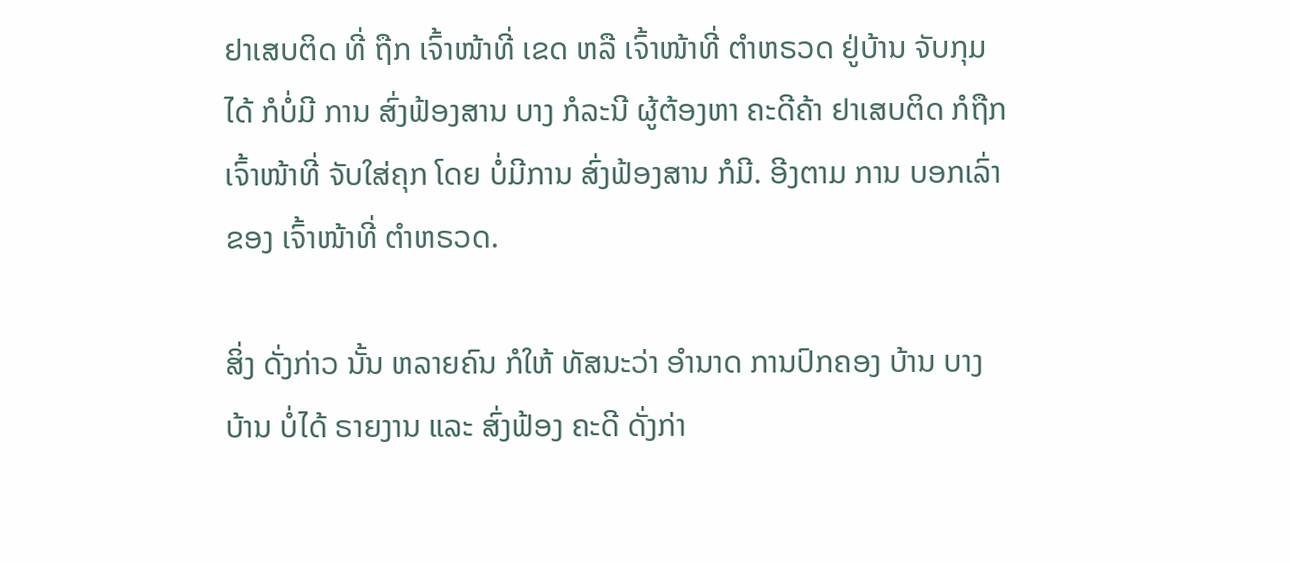ຢາເສບຕິດ ທີ່ ຖືກ ເຈົ້າໜ້າທີ່ ເຂດ ຫລື ເຈົ້າໜ້າທີ່ ຕຳຫຣວດ ຢູ່ບ້ານ ຈັບກຸມໄດ້ ກໍບໍ່ມີ ການ ສົ່ງຟ້ອງສານ ບາງ ກໍລະນີ ຜູ້ຕ້ອງຫາ ຄະດີຄ້າ ຢາເສບຕິດ ກໍຖືກເຈົ້າໜ້າທີ່ ຈັບໃສ່ຄຸກ ໂດຍ ບໍ່ມີການ ສົ່ງຟ້ອງສານ ກໍມີ. ອີງຕາມ ການ ບອກເລົ່າ ຂອງ ເຈົ້າໜ້າທີ່ ຕຳຫຣວດ.

ສິ່ງ ດັ່ງກ່າວ ນັ້ນ ຫລາຍຄົນ ກໍໃຫ້ ທັສນະວ່າ ອຳນາດ ການປົກຄອງ ບ້ານ ບາງບ້ານ ບໍ່ໄດ້ ຣາຍງານ ແລະ ສົ່ງຟ້ອງ ຄະດີ ດັ່ງກ່າ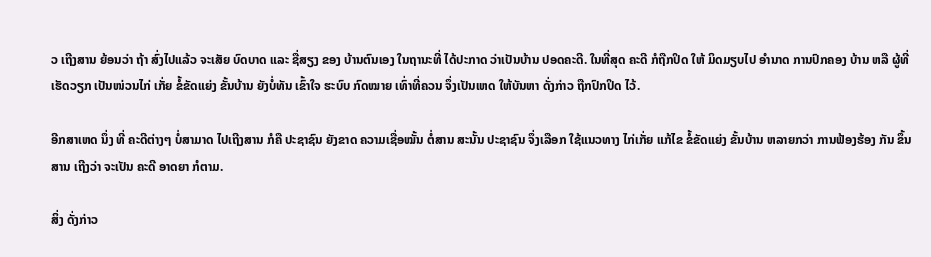ວ ເຖີງສານ ຍ້ອນວ່າ ຖ້າ ສົ່ງໄປແລ້ວ ຈະເສັຍ ບົດບາດ ແລະ ຊື່ສຽງ ຂອງ ບ້ານຕົນເອງ ໃນຖານະທີ່ ໄດ້ປະກາດ ວ່າເປັນບ້ານ ປອດຄະດີ. ໃນທີ່ສຸດ ຄະດີ ກໍຖືກປິດ ໃຫ້ ມິດມຽບໄປ ອຳນາດ ການປົກຄອງ ບ້ານ ຫລື ຜູ້ທີ່ເຮັດວຽກ ເປັນໜ່ວນໄກ່ ເກັ່ຍ ຂໍ້ຂັດແຍ່ງ ຂັ້ນບ້ານ ຍັງບໍ່ທັນ ເຂົ້າໃຈ ຮະບົບ ກົດໝາຍ ເທົ່າທີ່ຄວນ ຈຶ່ງເປັນເຫດ ໃຫ້ບັນຫາ ດັ່ງກ່າວ ຖືກປົກປິດ ໄວ້.

ອີກສາເຫດ ນຶ່ງ ທີ່ ຄະດີຕ່າງໆ ບໍ່ສາມາດ ໄປເຖີງສານ ກໍຄື ປະຊາຊົນ ຍັງຂາດ ຄວາມເຊື່ອໝັ້ນ ຕໍ່ສານ ສະນັ້ນ ປະຊາຊົນ ຈຶ່ງເລືອກ ໃຊ້ແນວທາງ ໄກ່ເກັ່ຍ ແກ້ໄຂ ຂໍ້ຂັດແຍ່ງ ຂັ້ນບ້ານ ຫລາຍກວ່າ ການຟ້ອງຮ້ອງ ກັນ ຂຶ້ນສານ ເຖີງວ່າ ຈະເປັນ ຄະດີ ອາດຍາ ກໍຕາມ.

ສິ່ງ ດັ່ງກ່າວ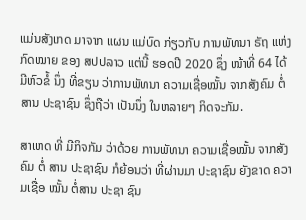ແມ່ນສັງເກດ ມາຈາກ ແຜນ ແມ່ບົດ ກ່ຽວກັບ ການພັທນາ ຣັຖ ແຫ່ງ ກົດໝາຍ ຂອງ ສປປລາວ ແຕ່ນີ້ ຮອດປີ 2020 ຊຶ່ງ ໜ້າທີ່ 64 ໄດ້ມີຫົວຂໍ້ ນຶ່ງ ທີ່ຂຽນ ວ່າການພັທນາ ຄວາມເຊື່ອໝັ້ນ ຈາກສັງຄົມ ຕໍ່ສານ ປະຊາຊົນ ຊຶ່ງຖືວ່າ ເປັນນຶ່ງ ໃນຫລາຍໆ ກິດຈະກັມ.

ສາເຫດ ທີ່ ມີກິຈກັມ ວ່າດ້ວຍ ການພັທນາ ຄວາມເຊື່ອໝັ້ນ ຈາກສັງຄົມ ຕໍ່ ສານ ປະຊາຊົນ ກໍຍ້ອນວ່າ ທີ່ຜ່ານມາ ປະຊາຊົນ ຍັງຂາດ ຄວາມເຊື່ອ ໝັ້ນ ຕໍ່ສານ ປະຊາ ຊົນ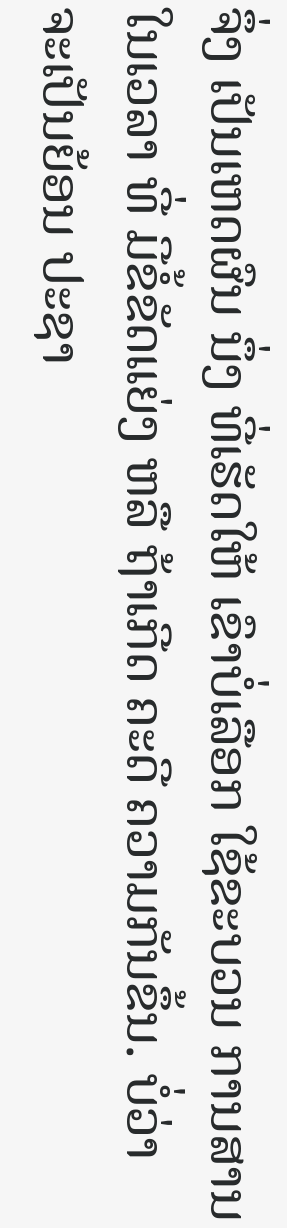ຈຶ່ງ ເປັນເຫດຜົນ ນຶ່ງ ທີ່ເຮັດໃຫ້ ເຂົາບໍ່ເລືອກ ໃຊ້ຂະບວນ ການສານ ໃນເວລາ ທີ່ ມີຂໍ້ຂັດແຍ່ງ ຫລື ຖ້າເກີດ ຄະດີ ຄວາມກັນຂຶ້ນ. ບໍ່ວ່າ ຈະເປັນຍ້ອນ ປະຊາ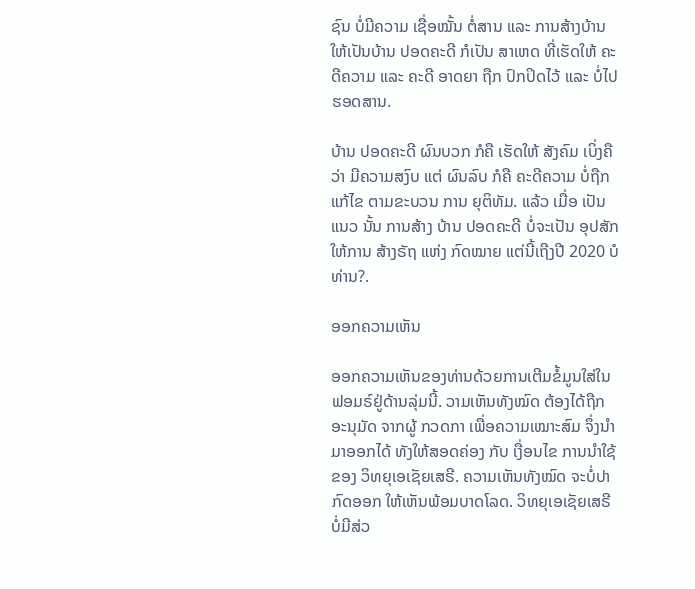ຊົນ ບໍ່ມີຄວາມ ເຊື່ອໝັ້ນ ຕໍ່ສານ ແລະ ການສ້າງບ້ານ ໃຫ້ເປັນບ້ານ ປອດຄະດີ ກໍເປັນ ສາເຫດ ທີ່ເຮັດໃຫ້ ຄະດີຄວາມ ແລະ ຄະດີ ອາດຍາ ຖືກ ປົກປິດໄວ້ ແລະ ບໍ່ໄປ ຮອດສານ.

ບ້ານ ປອດຄະດີ ຜົນບວກ ກໍຄື ເຮັດໃຫ້ ສັງຄົມ ເບິ່ງຄືວ່າ ມີຄວາມສງົບ ແຕ່ ຜົນລົບ ກໍຄື ຄະດີຄວາມ ບໍ່ຖືກ ແກ້ໄຂ ຕາມຂະບວນ ການ ຍຸຕິທັມ. ແລ້ວ ເມື່ອ ເປັນແນວ ນັ້ນ ການສ້າງ ບ້ານ ປອດຄະດີ ບໍ່ຈະເປັນ ອຸປສັກ ໃຫ້ການ ສ້າງຣັຖ ແຫ່ງ ກົດໝາຍ ແຕ່ນີ້ເຖີງປີ 2020 ບໍ ທ່ານ?.

ອອກຄວາມເຫັນ

ອອກຄວາມເຫັນຂອງທ່ານດ້ວຍການເຕີມຂໍ້ມູນໃສ່ໃນຟອມຣ໌ຢູ່ດ້ານລຸ່ມນີ້. ວາມເຫັນທັງໝົດ ຕ້ອງໄດ້ຖືກ ອະນຸມັດ ຈາກຜູ້ ກວດກາ ເພື່ອຄວາມເໝາະສົມ ຈຶ່ງນໍາມາອອກໄດ້ ທັງໃຫ້ສອດຄ່ອງ ກັບ ເງື່ອນໄຂ ການນຳໃຊ້ ຂອງ ວິທຍຸເອເຊັຍເສຣີ. ຄວາມເຫັນທັງໝົດ ຈະບໍ່ປາກົດອອກ ໃຫ້ເຫັນພ້ອມບາດໂລດ. ວິທຍຸເອເຊັຍເສຣີ ບໍ່ມີສ່ວ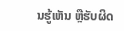ນຮູ້ເຫັນ ຫຼືຮັບຜິດ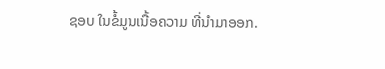ຊອບ ໃນຂໍ້ມູນເນື້ອຄວາມ ທີ່ນໍາມາອອກ.